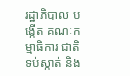រដ្ឋាភិបាល បង្កើត គណៈកម្មាធិការ ជាតិ ទប់ស្កាត់ និង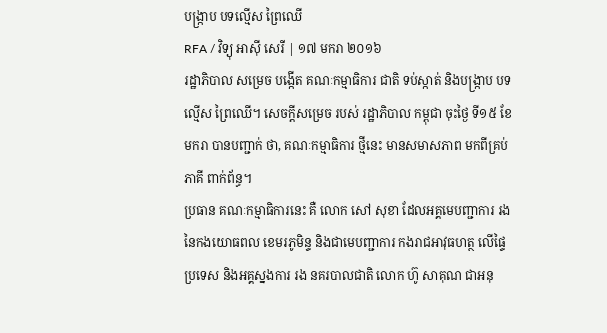បង្ក្រាប បទល្មើស ព្រៃឈើ
RFA / វិទ្យុ អាស៊ី សេរី | ១៧ មករា ២០១៦
រដ្ឋាភិបាល សម្រេច បង្កើត គណៈកម្មាធិការ ជាតិ ទប់ស្កាត់ និងបង្ក្រាប បទល្មើស ព្រៃឈើ។ សេចក្ដីសម្រេច របស់ រដ្ឋាភិបាល កម្ពុជា ចុះថ្ងៃ ទី១៥ ខែមករា បានបញ្ជាក់ ថា, គណៈកម្មាធិការ ថ្មីនេះ មានសមាសភាព មកពីគ្រប់ភាគី ពាក់ព័ន្ធ។
ប្រធាន គណៈកម្មាធិការនេះ គឺ លោក សៅ សុខា ដែលអគ្គមេបញ្ជាការ រង នៃកងយោធពល ខេមរភូមិន្ទ និងជាមេបញ្ជាការ កងរាជអាវុធហត្ថ លើផ្ទៃប្រទេស និងអគ្គស្នងការ រង នគរបាលជាតិ លោក ហ៊ូ សាគុណ ជាអនុ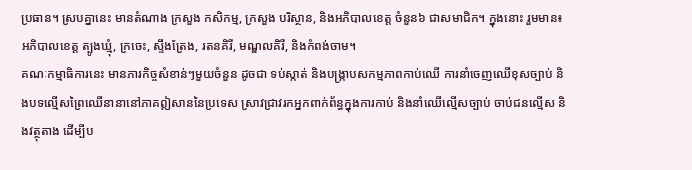ប្រធាន។ ស្របគ្នានេះ មានតំណាង ក្រសួង កសិកម្ម, ក្រសួង បរិស្ថាន, និងអភិបាលខេត្ត ចំនួន៦ ជាសមាជិក។ ក្នុងនោះ រួមមាន៖ អភិបាលខេត្ត ត្បូងឃ្មុំ, ក្រចេះ, ស្ទឹងត្រែង, រតនគិរី, មណ្ឌលគិរី, និងកំពង់ចាម។
គណៈកម្មាធិការនេះ មានភារកិច្ចសំខាន់ៗមួយចំនួន ដូចជា ទប់ស្កាត់ និងបង្ក្រាបសកម្មភាពកាប់ឈើ ការនាំចេញឈើខុសច្បាប់ និងបទល្មើសព្រៃឈើនានានៅភាគឦសាននៃប្រទេស ស្រាវជ្រាវរកអ្នកពាក់ព័ន្ធក្នុងការកាប់ និងនាំឈើល្មើសច្បាប់ ចាប់ជនល្មើស និងវត្ថុតាង ដើម្បីប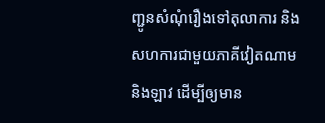ញ្ជូនសំណុំរឿងទៅតុលាការ និងសហការជាមួយភាគីវៀតណាម និងឡាវ ដើម្បីឲ្យមាន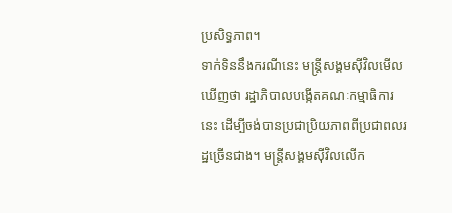ប្រសិទ្ធភាព។
ទាក់ទិននឹងករណីនេះ មន្ត្រីសង្គមស៊ីវិលមើលឃើញថា រដ្ឋាភិបាលបង្កើតគណៈកម្មាធិការនេះ ដើម្បីចង់បានប្រជាប្រិយភាពពីប្រជាពលរដ្ឋច្រើនជាង។ មន្ត្រីសង្គមស៊ីវិលលើក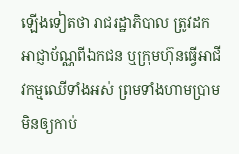ឡើងទៀតថា រាជរដ្ឋាភិបាល ត្រូវដកអាជ្ញាប័ណ្ណពីឯកជន ឬក្រុមហ៊ុនធ្វើអាជីវកម្មឈើទាំងអស់ ព្រមទាំងហាមប្រាមមិនឲ្យកាប់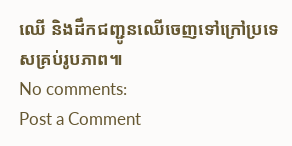ឈើ និងដឹកជញ្ជូនឈើចេញទៅក្រៅប្រទេសគ្រប់រូបភាព៕
No comments:
Post a Comment